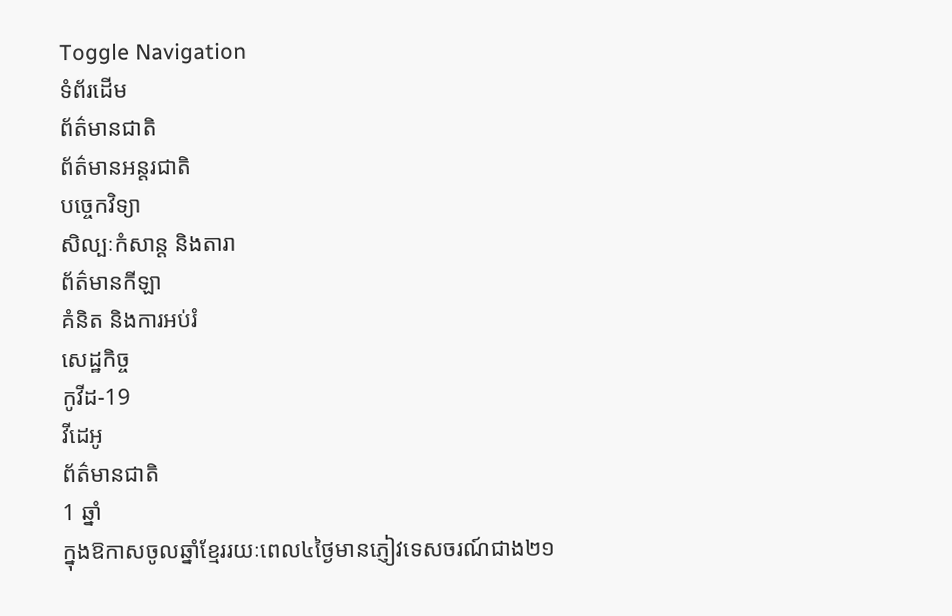Toggle Navigation
ទំព័រដើម
ព័ត៌មានជាតិ
ព័ត៌មានអន្តរជាតិ
បច្ចេកវិទ្យា
សិល្បៈកំសាន្ត និងតារា
ព័ត៌មានកីឡា
គំនិត និងការអប់រំ
សេដ្ឋកិច្ច
កូវីដ-19
វីដេអូ
ព័ត៌មានជាតិ
1 ឆ្នាំ
ក្នុងឱកាសចូលឆ្នាំខ្មែររយៈពេល៤ថ្ងៃមានភ្ញៀវទេសចរណ៍ជាង២១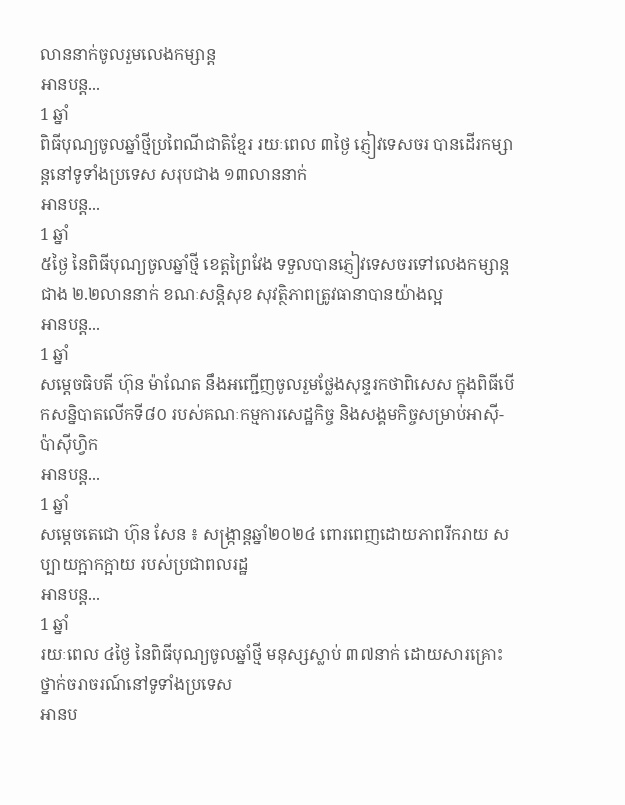លាននាក់ចូលរួមលេងកម្សាន្ត
អានបន្ត...
1 ឆ្នាំ
ពិធីបុណ្យចូលឆ្នាំថ្មីប្រពៃណីជាតិខ្មែរ រយៈពេល ៣ថ្ងៃ ភ្ញៀវទេសចរ បានដើរកម្សាន្តនៅទូទាំងប្រទេស សរុបជាង ១៣លាននាក់
អានបន្ត...
1 ឆ្នាំ
៥ថ្ងៃ នៃពិធីបុណ្យចូលឆ្នាំថ្មី ខេត្តព្រៃវែង ទទួលបានភ្ញៀវទេសចរទៅលេងកម្សាន្ដ ជាង ២.២លាននាក់ ខណៈសន្ដិសុខ សុវត្ថិភាពត្រូវធានាបានយ៉ាងល្អ
អានបន្ត...
1 ឆ្នាំ
សម្ដេចធិបតី ហ៊ុន ម៉ាណែត នឹងអញ្ជើញចូលរួមថ្លែងសុន្ទរកថាពិសេស ក្នុងពិធីបើកសន្និបាតលើកទី៨០ របស់គណៈកម្មការសេដ្ឋកិច្ច និងសង្គមកិច្ចសម្រាប់អាស៊ី-ប៉ាស៊ីហ្វិក
អានបន្ត...
1 ឆ្នាំ
សម្ដេចតេជោ ហ៊ុន សែន ៖ សង្ក្រាន្តឆ្នាំ២០២៤ ពោរពេញដោយភាពរីករាយ សប្បាយក្អាកក្អាយ របស់ប្រជាពលរដ្ឋ
អានបន្ត...
1 ឆ្នាំ
រយៈពេល ៤ថ្ងៃ នៃពិធីបុណ្យចូលឆ្នាំថ្មី មនុស្សស្លាប់ ៣៧នាក់ ដោយសារគ្រោះថ្នាក់ចរាចរណ៍នៅទូទាំងប្រទេស
អានប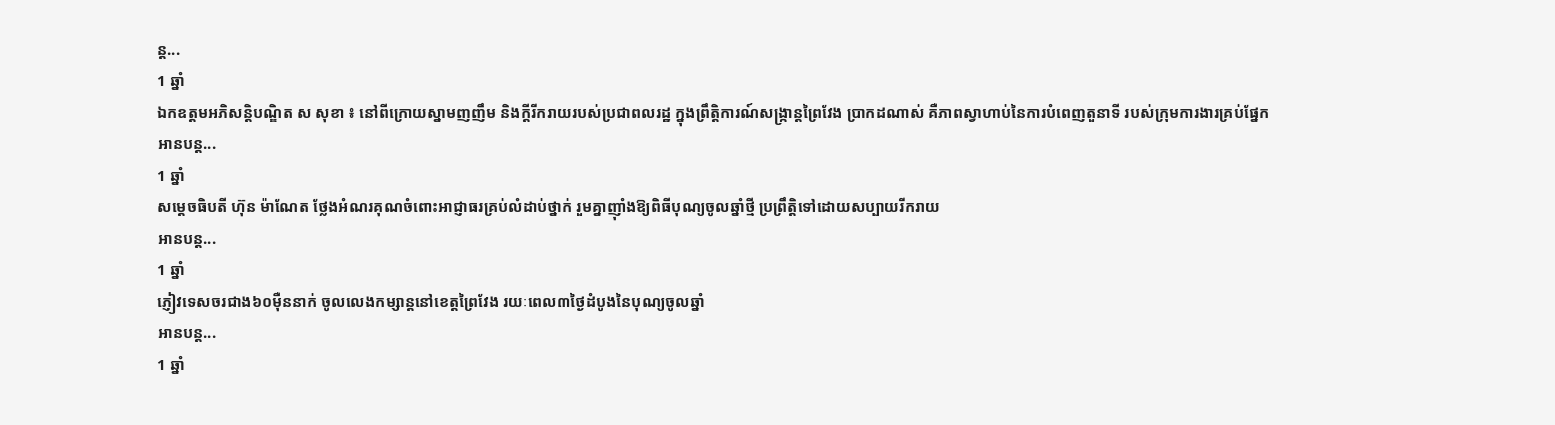ន្ត...
1 ឆ្នាំ
ឯកឧត្តមអភិសន្ដិបណ្ឌិត ស សុខា ៖ នៅពីក្រោយស្នាមញញឹម និងក្ដីរីករាយរបស់ប្រជាពលរដ្ឋ ក្នុងព្រឹត្តិការណ៍សង្ក្រាន្តព្រៃវែង ប្រាកដណាស់ គឺភាពស្វាហាប់នៃការបំពេញតួនាទី របស់ក្រុមការងារគ្រប់ផ្នែក
អានបន្ត...
1 ឆ្នាំ
សម្ដេចធិបតី ហ៊ុន ម៉ាណែត ថ្លែងអំណរគុណចំពោះអាជ្ញាធរគ្រប់លំដាប់ថ្នាក់ រួមគ្នាញ៉ាំងឱ្យពិធីបុណ្យចូលឆ្នាំថ្មី ប្រព្រឹត្តិទៅដោយសប្បាយរីករាយ
អានបន្ត...
1 ឆ្នាំ
ភ្ញៀវទេសចរជាង៦០ម៉ឺននាក់ ចូលលេងកម្សាន្តនៅខេត្តព្រៃវែង រយៈពេល៣ថ្ងៃដំបូងនៃបុណ្យចូលឆ្នាំ
អានបន្ត...
1 ឆ្នាំ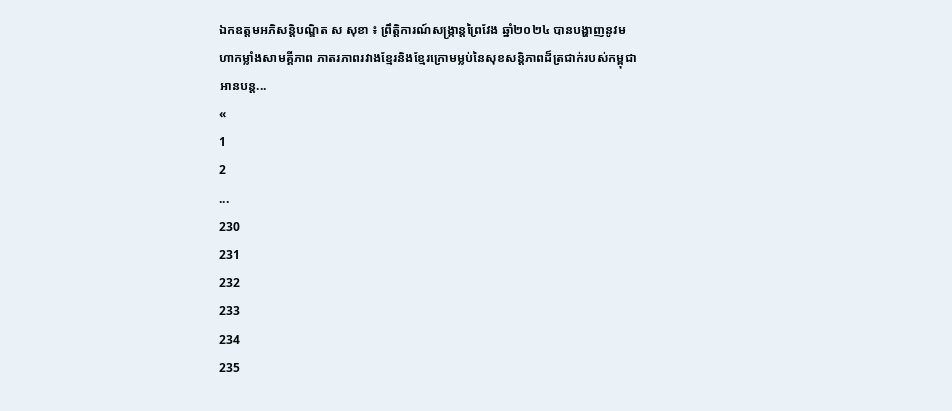ឯកឧត្តមអភិសន្តិបណ្ឌិត ស សុខា ៖ ព្រឹត្តិការណ៍សង្ក្រាន្តព្រៃវែង ឆ្នាំ២០២៤ បានបង្ហាញនូវមហាកម្លាំងសាមគ្គីភាព ភាតរភាពរវាងខ្មែរនិងខ្មែរក្រោមម្លប់នៃសុខសន្តិភាពដ៏ត្រជាក់របស់កម្ពុជា
អានបន្ត...
«
1
2
...
230
231
232
233
234
235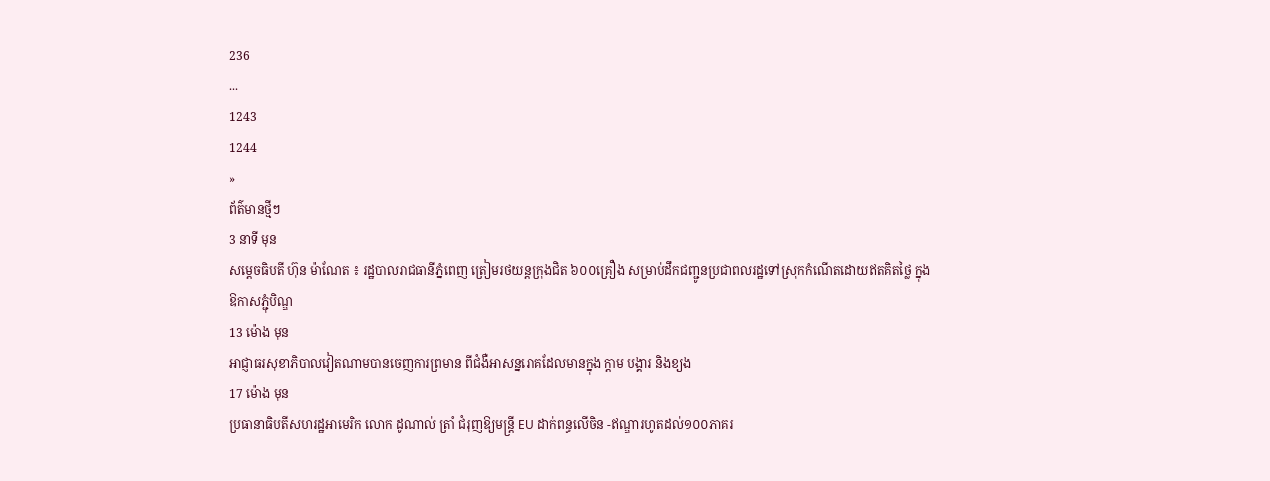236
...
1243
1244
»
ព័ត៌មានថ្មីៗ
3 នាទី មុន
សម្ដេចធិបតី ហ៊ុន ម៉ាណែត ៖ រដ្ឋបាលរាជធានីភ្នំពេញ ត្រៀមរថយន្តក្រុងជិត ៦០០គ្រឿង សម្រាប់ដឹកជញ្ជូនប្រជាពលរដ្ឋទៅស្រុកកំណើតដោយឥតគិតថ្លៃ ក្នុងឱកាសភ្ជុំបិណ្ឌ
13 ម៉ោង មុន
អាជ្ញាធរសុខាភិបាលវៀតណាមបានចេញការព្រមាន ពីជំងឺអាសន្នរោគដែលមានក្នុង ក្ដាម បង្គារ និងខ្យង
17 ម៉ោង មុន
ប្រធានាធិបតីសហរដ្ឋអាមេរិក លោក ដូណាល់ ត្រាំ ជំរុញឱ្យមន្ត្រី EU ដាក់ពន្ធលើចិន -ឥណ្ឌារហូតដល់១០០ភាគរ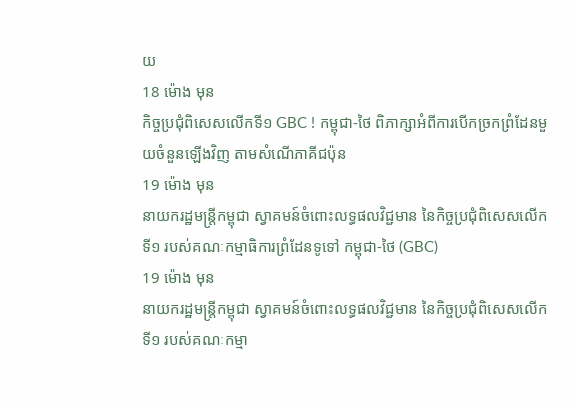យ
18 ម៉ោង មុន
កិច្ចប្រជុំពិសេសលើកទី១ GBC ! កម្ពុជា-ថៃ ពិភាក្សាអំពីការបើកច្រកព្រំដែនមួយចំនួនឡើងវិញ តាមសំណើភាគីជប៉ុន
19 ម៉ោង មុន
នាយករដ្ឋមន្ដ្រីកម្ពុជា ស្វាគមន៍ចំពោះលទ្ធផលវិជ្ជមាន នៃកិច្ចប្រជុំពិសេសលើកទី១ របស់គណៈកម្មាធិការព្រំដែនទូទៅ កម្ពុជា-ថៃ (GBC)
19 ម៉ោង មុន
នាយករដ្ឋមន្ដ្រីកម្ពុជា ស្វាគមន៍ចំពោះលទ្ធផលវិជ្ជមាន នៃកិច្ចប្រជុំពិសេសលើកទី១ របស់គណៈកម្មា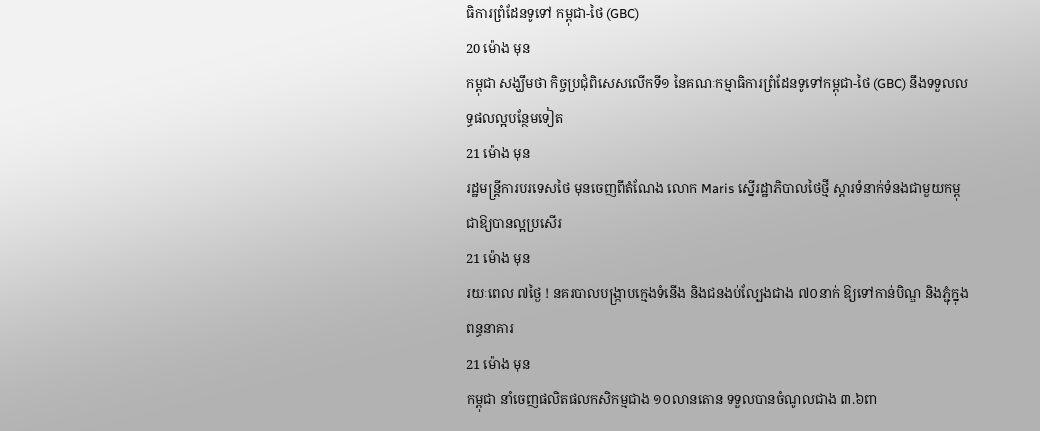ធិការព្រំដែនទូទៅ កម្ពុជា-ថៃ (GBC)
20 ម៉ោង មុន
កម្ពុជា សង្ឃឹមថា កិច្ចប្រជុំពិសេសលើកទី១ នៃគណៈកម្មាធិការព្រំដែនទូទៅកម្ពុជា-ថៃ (GBC) នឹងទទួលលទ្ធផលល្អបន្ថែមទៀត
21 ម៉ោង មុន
រដ្ឋមន្ត្រីការបរទេសថៃ មុនចេញពីតំណែង លោក Maris ស្នើរដ្ឋាភិបាលថៃថ្មី ស្តារទំនាក់ទំនងជាមួយកម្ពុជាឱ្យបានល្អប្រសើរ
21 ម៉ោង មុន
រយៈពេល ៧ថ្ងៃ ! នគរបាលបង្ក្រាបក្មេងទំនើង និងជនងប់ល្បែងជាង ៧០នាក់ ឱ្យទៅកាន់បិណ្ឌ និងភ្ជុំក្នុងពន្ធនាគារ
21 ម៉ោង មុន
កម្ពុជា នាំចេញផលិតផលកសិកម្មជាង ១០លានតោន ទទួលបានចំណូលជាង ៣.៦ពា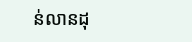ន់លានដុ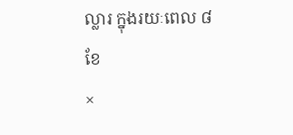ល្លារ ក្នុងរយៈពេល ៨ខែ
×